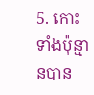5. កោះទាំងប៉ុន្មានបាន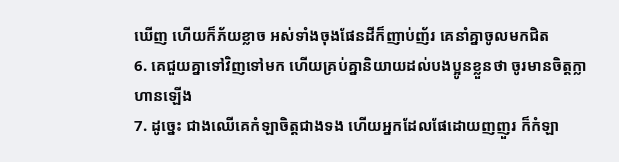ឃើញ ហើយក៏ភ័យខ្លាច អស់ទាំងចុងផែនដីក៏ញាប់ញ័រ គេនាំគ្នាចូលមកជិត
6. គេជួយគ្នាទៅវិញទៅមក ហើយគ្រប់គ្នានិយាយដល់បងប្អូនខ្លួនថា ចូរមានចិត្តក្លាហានឡើង
7. ដូច្នេះ ជាងឈើគេកំឡាចិត្តជាងទង ហើយអ្នកដែលផែដោយញញួរ ក៏កំឡា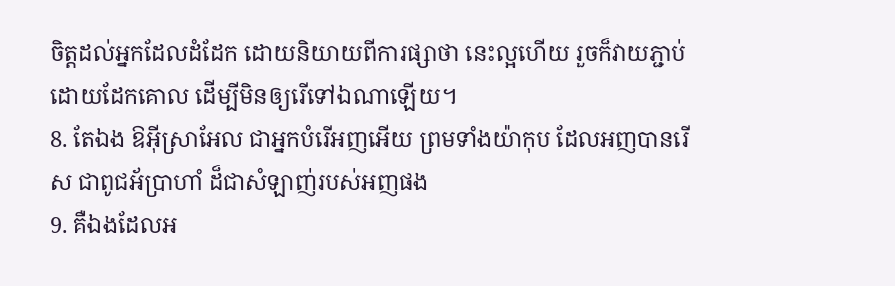ចិត្តដល់អ្នកដែលដំដែក ដោយនិយាយពីការផ្សាថា នេះល្អហើយ រួចក៏វាយភ្ជាប់ដោយដែកគោល ដើម្បីមិនឲ្យរើទៅឯណាឡើយ។
8. តែឯង ឱអ៊ីស្រាអែល ជាអ្នកបំរើអញអើយ ព្រមទាំងយ៉ាកុប ដែលអញបានរើស ជាពូជអ័ប្រាហាំ ដ៏ជាសំឡាញ់របស់អញផង
9. គឺឯងដែលអ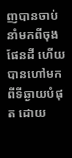ញបានចាប់នាំមកពីចុងផែនដី ហើយបានហៅមកពីទីឆ្ងាយបំផុត ដោយ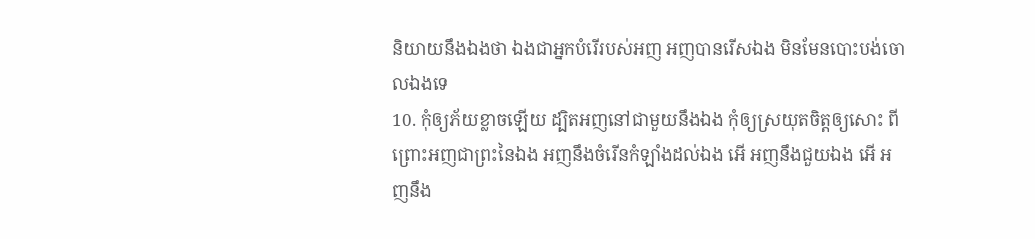និយាយនឹងឯងថា ឯងជាអ្នកបំរើរបស់អញ អញបានរើសឯង មិនមែនបោះបង់ចោលឯងទេ
10. កុំឲ្យភ័យខ្លាចឡើយ ដ្បិតអញនៅជាមួយនឹងឯង កុំឲ្យស្រយុតចិត្តឲ្យសោះ ពីព្រោះអញជាព្រះនៃឯង អញនឹងចំរើនកំឡាំងដល់ឯង អើ អញនឹងជួយឯង អើ អញនឹង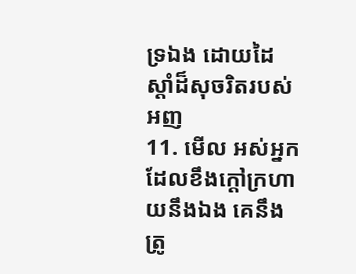ទ្រឯង ដោយដៃស្តាំដ៏សុចរិតរបស់អញ
11. មើល អស់អ្នកដែលខឹងក្តៅក្រហាយនឹងឯង គេនឹងត្រូ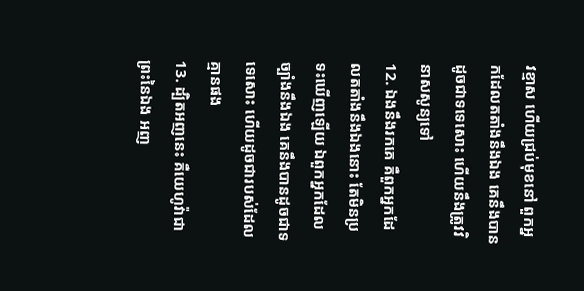វខ្មាស ហើយជ្រប់មុខនៅ ពួកអ្នកដែលតតាំងនឹងឯង គេនឹងបានដូចជាទទេសោះ ហើយនឹងត្រូវវិនាសសូន្យទៅ
12. ឯងនឹងរកគេ គឺពួកអ្នកដែលតតាំងនឹងឯងនោះ តែមិនប្រទះឃើញឡើយ ឯពួកអ្នកដែលច្បាំងនឹងឯង គេនឹងបានដូចជាទទេសោះ ហើយដូចជារបស់ដែលគ្មានផង
13. ដ្បិតអញនេះ គឺយេហូវ៉ាជាព្រះនៃឯង អញ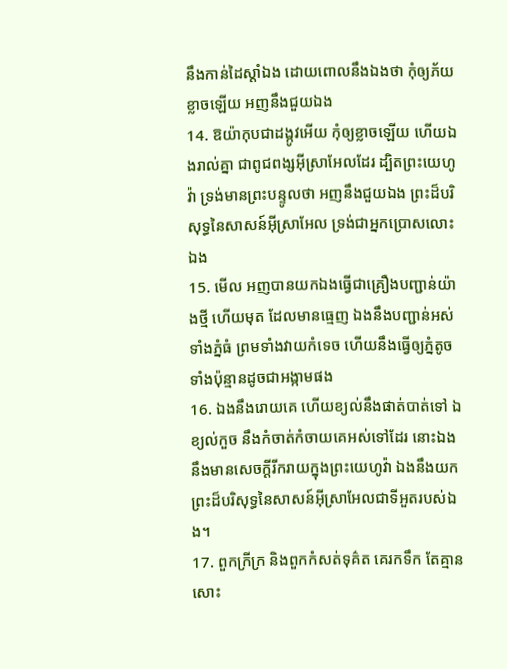នឹងកាន់ដៃស្តាំឯង ដោយពោលនឹងឯងថា កុំឲ្យភ័យខ្លាចឡើយ អញនឹងជួយឯង
14. ឱយ៉ាកុបជាដង្កូវអើយ កុំឲ្យខ្លាចឡើយ ហើយឯងរាល់គ្នា ជាពូជពង្សអ៊ីស្រាអែលដែរ ដ្បិតព្រះយេហូវ៉ា ទ្រង់មានព្រះបន្ទូលថា អញនឹងជួយឯង ព្រះដ៏បរិសុទ្ធនៃសាសន៍អ៊ីស្រាអែល ទ្រង់ជាអ្នកប្រោសលោះឯង
15. មើល អញបានយកឯងធ្វើជាគ្រឿងបញ្ជាន់យ៉ាងថ្មី ហើយមុត ដែលមានធ្មេញ ឯងនឹងបញ្ជាន់អស់ទាំងភ្នំធំ ព្រមទាំងវាយកំទេច ហើយនឹងធ្វើឲ្យភ្នំតូចទាំងប៉ុន្មានដូចជាអង្កាមផង
16. ឯងនឹងរោយគេ ហើយខ្យល់នឹងផាត់បាត់ទៅ ឯខ្យល់កួច នឹងកំចាត់កំចាយគេអស់ទៅដែរ នោះឯងនឹងមានសេចក្ដីរីករាយក្នុងព្រះយេហូវ៉ា ឯងនឹងយកព្រះដ៏បរិសុទ្ធនៃសាសន៍អ៊ីស្រាអែលជាទីអួតរបស់ឯង។
17. ពួកក្រីក្រ និងពួកកំសត់ទុគ៌ត គេរកទឹក តែគ្មានសោះ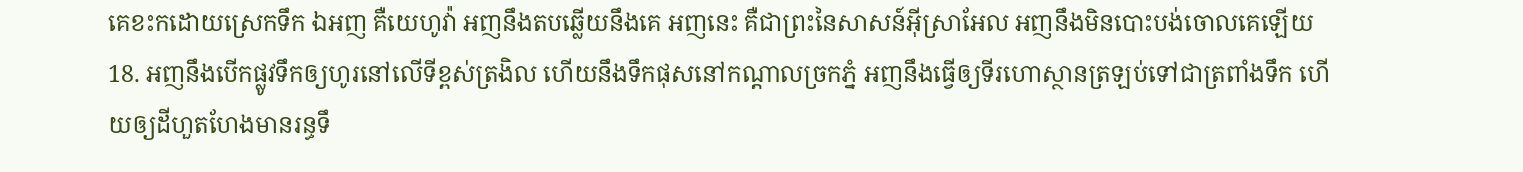គេខះកដោយស្រេកទឹក ឯអញ គឺយេហូវ៉ា អញនឹងតបឆ្លើយនឹងគេ អញនេះ គឺជាព្រះនៃសាសន៍អ៊ីស្រាអែល អញនឹងមិនបោះបង់ចោលគេឡើយ
18. អញនឹងបើកផ្លូវទឹកឲ្យហូរនៅលើទីខ្ពស់ត្រងិល ហើយនឹងទឹកផុសនៅកណ្តាលច្រកភ្នំ អញនឹងធ្វើឲ្យទីរហោស្ថានត្រឡប់ទៅជាត្រពាំងទឹក ហើយឲ្យដីហួតហែងមានរន្ធទឹ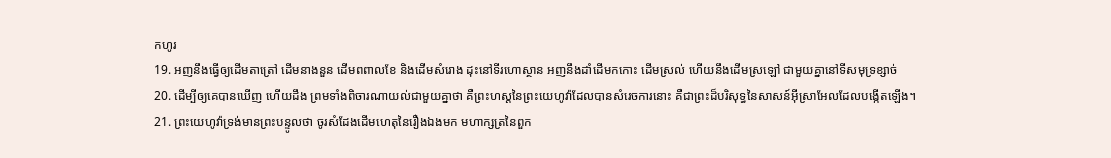កហូរ
19. អញនឹងធ្វើឲ្យដើមតាត្រៅ ដើមនាងនួន ដើមពពាលខែ និងដើមសំរោង ដុះនៅទីរហោស្ថាន អញនឹងដាំដើមកកោះ ដើមស្រល់ ហើយនឹងដើមស្រឡៅ ជាមួយគ្នានៅទីសមុទ្រខ្សាច់
20. ដើម្បីឲ្យគេបានឃើញ ហើយដឹង ព្រមទាំងពិចារណាយល់ជាមួយគ្នាថា គឺព្រះហស្តនៃព្រះយេហូវ៉ាដែលបានសំរេចការនោះ គឺជាព្រះដ៏បរិសុទ្ធនៃសាសន៍អ៊ីស្រាអែលដែលបង្កើតឡើង។
21. ព្រះយេហូវ៉ាទ្រង់មានព្រះបន្ទូលថា ចូរសំដែងដើមហេតុនៃរឿងឯងមក មហាក្សត្រនៃពួក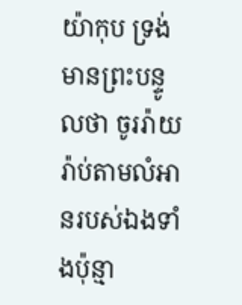យ៉ាកុប ទ្រង់មានព្រះបន្ទូលថា ចូររ៉ាយរ៉ាប់តាមលំអានរបស់ឯងទាំងប៉ុន្មា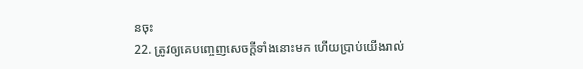នចុះ
22. ត្រូវឲ្យគេបញ្ចេញសេចក្ដីទាំងនោះមក ហើយប្រាប់យើងរាល់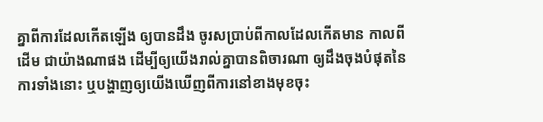គ្នាពីការដែលកើតឡើង ឲ្យបានដឹង ចូរសប្រាប់ពីកាលដែលកើតមាន កាលពីដើម ជាយ៉ាងណាផង ដើម្បីឲ្យយើងរាល់គ្នាបានពិចារណា ឲ្យដឹងចុងបំផុតនៃការទាំងនោះ ឬបង្ហាញឲ្យយើងឃើញពីការនៅខាងមុខចុះ